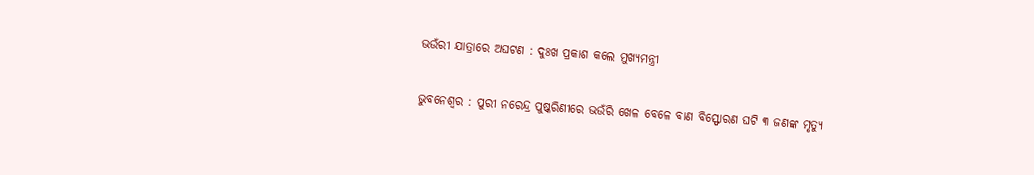ଭଉଁରୀ ଯାତ୍ରାରେ ଅଘଟଣ : ଦୁଃଖ ପ୍ରକାଶ କଲେ ମୁଖ୍ୟମନ୍ତ୍ରୀ

ଭୁବନେଶ୍ବର : ପୁରୀ ନରେନ୍ଦ୍ର ପୁଷ୍କରିଣୀରେ ଭଉଁରି ଖେଳ ବେଳେ ବାଣ ବିସ୍ଫୋରଣ ଘଟି ୩ ଜଣଙ୍କ ମୃତ୍ୟୁ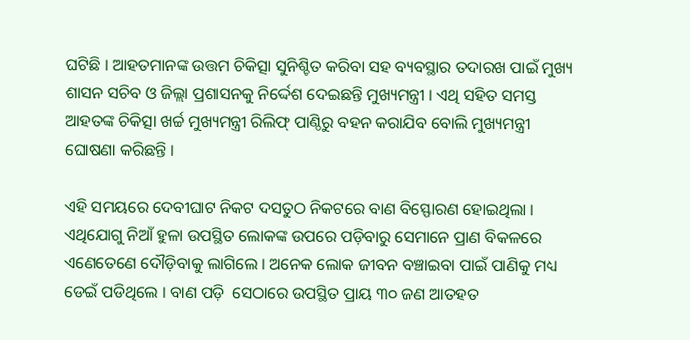ଘଟିଛି । ଆହତମାନଙ୍କ ଉତ୍ତମ ଚିକିତ୍ସା ସୁନିଶ୍ଚିତ କରିବା ସହ ବ୍ୟବସ୍ଥାର ତଦାରଖ ପାଇଁ ମୁଖ୍ୟ ଶାସନ ସଚିବ ଓ ଜିଲ୍ଲା ପ୍ରଶାସନକୁ ନିର୍ଦ୍ଦେଶ ଦେଇଛନ୍ତି ମୁଖ୍ୟମନ୍ତ୍ରୀ । ଏଥି ସହିତ ସମସ୍ତ ଆହତଙ୍କ ଚିକିତ୍ସା ଖର୍ଚ୍ଚ ମୁଖ୍ୟମନ୍ତ୍ରୀ ରିଲିଫ୍ ପାଣ୍ଠିରୁ ବହନ କରାଯିବ ବୋଲି ମୁଖ୍ୟମନ୍ତ୍ରୀ ଘୋଷଣା କରିଛନ୍ତି ।

ଏହି ସମୟରେ ଦେବୀଘାଟ ନିକଟ ଦସତୁଠ ନିକଟରେ ବାଣ ବିସ୍ଫୋରଣ ହୋଇଥିଲା । ଏଥିଯୋଗୁ ନିଆଁ ହୁଳା ଉପସ୍ଥିତ ଲୋକଙ୍କ ଉପରେ ପଡ଼ିବାରୁ ସେମାନେ ପ୍ରାଣ ବିକଳରେ ଏଣେତେଣେ ଦୌଡ଼ିବାକୁ ଲାଗିଲେ । ଅନେକ ଲୋକ ଜୀବନ ବଞ୍ଚାଇବା ପାଇଁ ପାଣିକୁ ମଧ୍ୟ ଡେଇଁ ପଡିଥିଲେ । ବାଣ ପଡ଼ି  ସେଠାରେ ଉପସ୍ଥିତ ପ୍ରାୟ ୩୦ ଜଣ ଆତହତ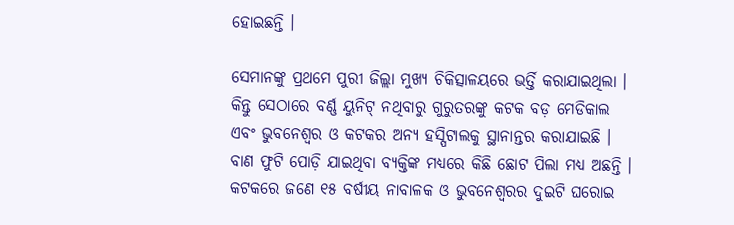ହୋଇଛନ୍ତି ।

ସେମାନଙ୍କୁ ପ୍ରଥମେ ପୁରୀ ଜିଲ୍ଲା ମୁଖ୍ୟ ଚିକିତ୍ସାଳୟରେ ଭର୍ତ୍ତି କରାଯାଇଥିଲା । କିନ୍ତୁ ସେଠାରେ ବର୍ଣ୍ଣ ୟୁନିଟ୍ ନଥିବାରୁ ଗୁରୁତରଙ୍କୁ କଟକ ବଡ଼ ମେଡିକାଲ ଏବଂ ଭୁବନେଶ୍ୱର ଓ କଟକର ଅନ୍ୟ ହସ୍ପିଟାଲକୁ ସ୍ଥାନାନ୍ତର କରାଯାଇଛି । ବାଣ ଫୁଟି ପୋଡ଼ି ଯାଇଥିବା ବ୍ୟକ୍ତିଙ୍କ ମଧ୍ୟରେ କିଛି ଛୋଟ ପିଲା ମଧ୍ୟ ଅଛନ୍ତି । କଟକରେ ଜଣେ ୧୫ ବର୍ଷୀୟ ନାବାଳକ ଓ ଭୁବନେଶ୍ୱରର ଦୁଇଟି ଘରୋଇ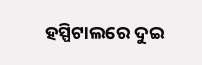ହସ୍ପିଟାଲରେ ଦୁଇ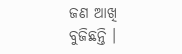ଜଣ ଆଖି ବୁଜିଛନ୍ତି ।